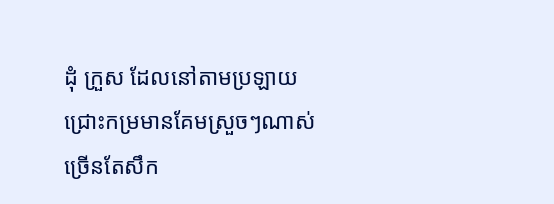ដំុ ក្រួស ដែលនៅតាមប្រឡាយ ជ្រោះកម្រមានគែមស្រួចៗណាស់ ច្រើនតែសឹក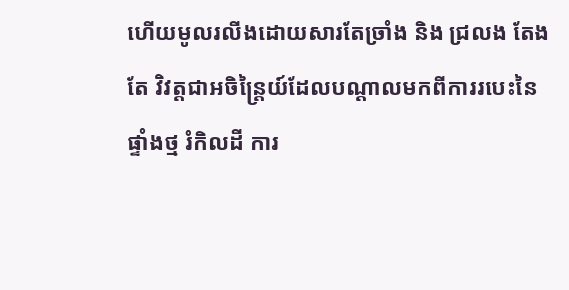ហើយមូលរលីងដោយសារតែច្រាំង និង ជ្រលង តែងតែ វិវត្តជាអចិន្រៃ្តយ៍ដែលបណ្តាលមកពីការរបេះនៃផ្ទាំងថ្ម រំកិលដី ការ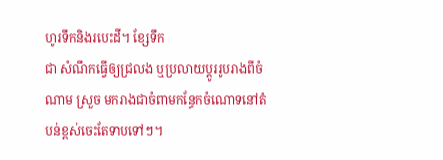ហូរទឹកនិងរបេះដី។ ខ្សែទឹក
ជា សំណឹកធ្វើឲ្យជ្រលង ឬប្រលាយប្តូររូបរាងពីចំណាម ស្រួច មករាងជាចំពាមកន្ធែកចំណោទនៅតំបន់ខ្ពស់ចេះតែទាបទៅៗ។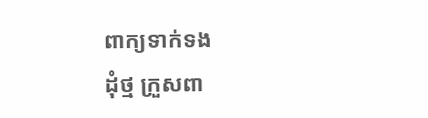ពាក្យទាក់ទង
ដុំថ្ម ក្រួសពា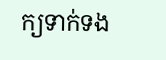ក្យទាក់ទង